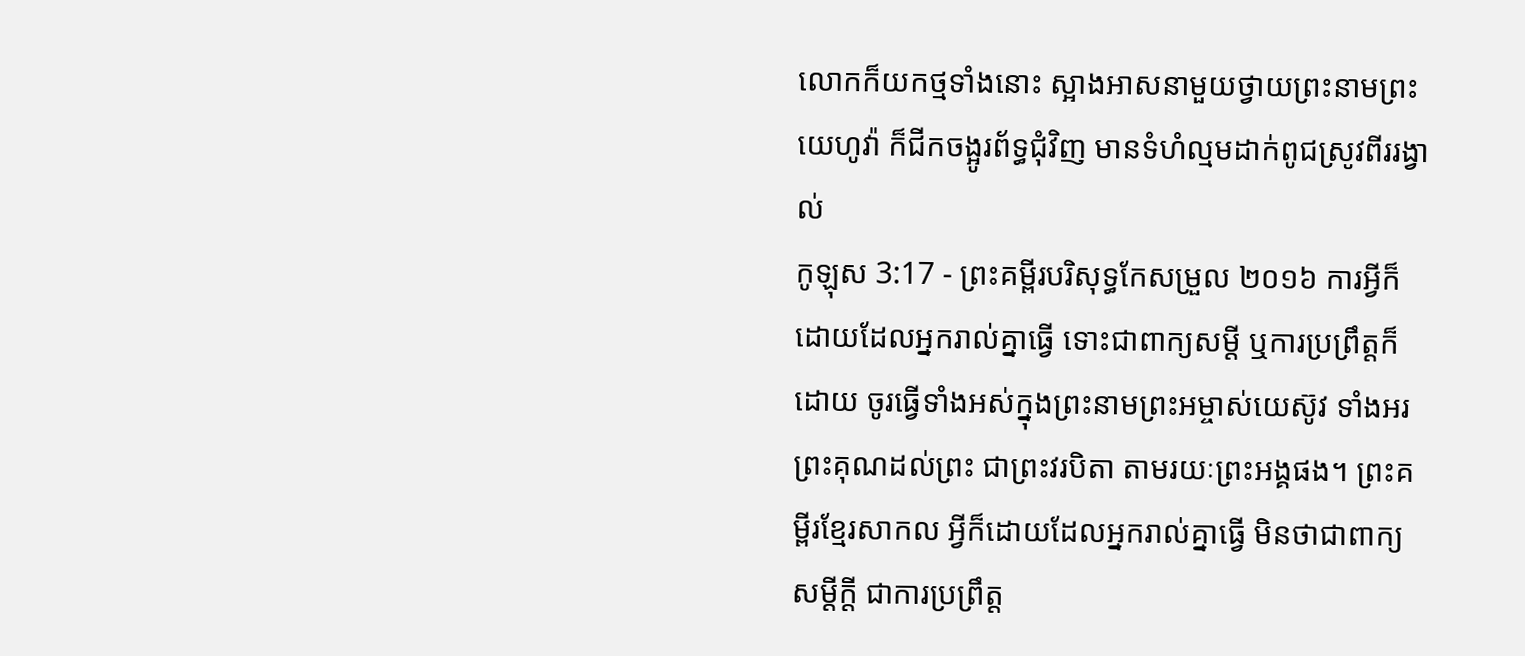លោកក៏យកថ្មទាំងនោះ ស្អាងអាសនាមួយថ្វាយព្រះនាមព្រះយេហូវ៉ា ក៏ជីកចង្អូរព័ទ្ធជុំវិញ មានទំហំល្មមដាក់ពូជស្រូវពីររង្វាល់
កូឡុស 3:17 - ព្រះគម្ពីរបរិសុទ្ធកែសម្រួល ២០១៦ ការអ្វីក៏ដោយដែលអ្នករាល់គ្នាធ្វើ ទោះជាពាក្យសម្ដី ឬការប្រព្រឹត្តក៏ដោយ ចូរធ្វើទាំងអស់ក្នុងព្រះនាមព្រះអម្ចាស់យេស៊ូវ ទាំងអរព្រះគុណដល់ព្រះ ជាព្រះវរបិតា តាមរយៈព្រះអង្គផង។ ព្រះគម្ពីរខ្មែរសាកល អ្វីក៏ដោយដែលអ្នករាល់គ្នាធ្វើ មិនថាជាពាក្យសម្ដីក្ដី ជាការប្រព្រឹត្ត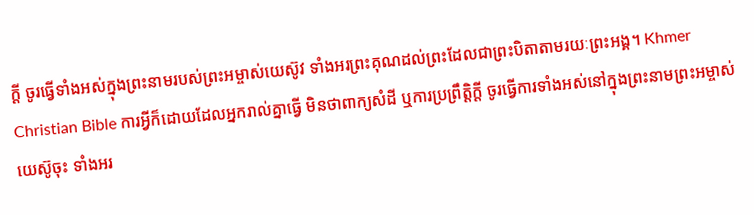ក្ដី ចូរធ្វើទាំងអស់ក្នុងព្រះនាមរបស់ព្រះអម្ចាស់យេស៊ូវ ទាំងអរព្រះគុណដល់ព្រះដែលជាព្រះបិតាតាមរយៈព្រះអង្គ។ Khmer Christian Bible ការអ្វីក៏ដោយដែលអ្នករាល់គ្នាធ្វើ មិនថាពាក្យសំដី ឬការប្រព្រឹត្ដិក្ដី ចូរធ្វើការទាំងអស់នៅក្នុងព្រះនាមព្រះអម្ចាស់យេស៊ូចុះ ទាំងអរ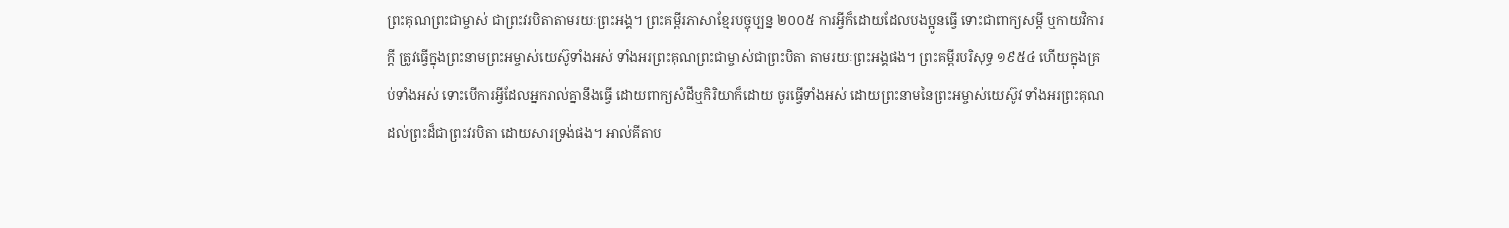ព្រះគុណព្រះជាម្ចាស់ ជាព្រះវរបិតាតាមរយៈព្រះអង្គ។ ព្រះគម្ពីរភាសាខ្មែរបច្ចុប្បន្ន ២០០៥ ការអ្វីក៏ដោយដែលបងប្អូនធ្វើ ទោះជាពាក្យសម្ដី ឬកាយវិការក្តី ត្រូវធ្វើក្នុងព្រះនាមព្រះអម្ចាស់យេស៊ូទាំងអស់ ទាំងអរព្រះគុណព្រះជាម្ចាស់ជាព្រះបិតា តាមរយៈព្រះអង្គផង។ ព្រះគម្ពីរបរិសុទ្ធ ១៩៥៤ ហើយក្នុងគ្រប់ទាំងអស់ ទោះបើការអ្វីដែលអ្នករាល់គ្នានឹងធ្វើ ដោយពាក្យសំដីឬកិរិយាក៏ដោយ ចូរធ្វើទាំងអស់ ដោយព្រះនាមនៃព្រះអម្ចាស់យេស៊ូវ ទាំងអរព្រះគុណដល់ព្រះដ៏ជាព្រះវរបិតា ដោយសារទ្រង់ផង។ អាល់គីតាប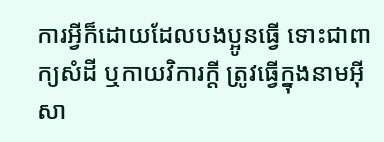ការអ្វីក៏ដោយដែលបងប្អូនធ្វើ ទោះជាពាក្យសំដី ឬកាយវិការក្ដី ត្រូវធ្វើក្នុងនាមអ៊ីសា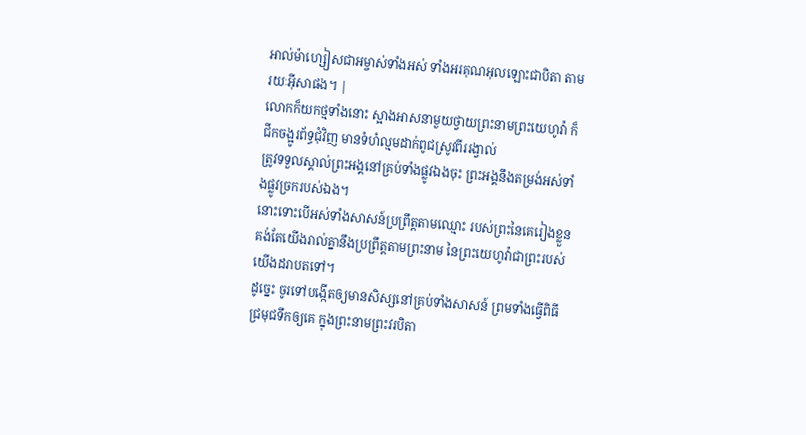អាល់ម៉ាហ្សៀសជាអម្ចាស់ទាំងអស់ ទាំងអរគុណអុលឡោះជាបិតា តាមរយៈអ៊ីសាផង។ |
លោកក៏យកថ្មទាំងនោះ ស្អាងអាសនាមួយថ្វាយព្រះនាមព្រះយេហូវ៉ា ក៏ជីកចង្អូរព័ទ្ធជុំវិញ មានទំហំល្មមដាក់ពូជស្រូវពីររង្វាល់
ត្រូវទទួលស្គាល់ព្រះអង្គនៅគ្រប់ទាំងផ្លូវឯងចុះ ព្រះអង្គនឹងតម្រង់អស់ទាំងផ្លូវច្រករបស់ឯង។
នោះទោះបើអស់ទាំងសាសន៍ប្រព្រឹត្តតាមឈ្មោះ របស់ព្រះនៃគេរៀងខ្លួន គង់តែយើងរាល់គ្នានឹងប្រព្រឹត្តតាមព្រះនាម នៃព្រះយេហូវ៉ាជាព្រះរបស់យើងដរាបតទៅ។
ដូច្នេះ ចូរទៅបង្កើតឲ្យមានសិស្សនៅគ្រប់ទាំងសាសន៍ ព្រមទាំងធ្វើពិធីជ្រមុជទឹកឲ្យគេ ក្នុងព្រះនាមព្រះវរបិតា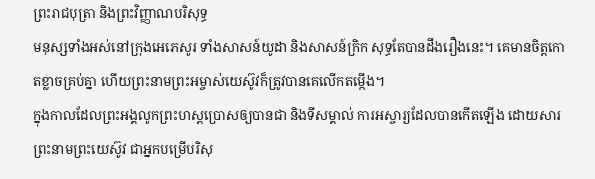ព្រះរាជបុត្រា និងព្រះវិញ្ញាណបរិសុទ្ធ
មនុស្សទាំងអស់នៅក្រុងអេភេសូរ ទាំងសាសន៍យូដា និងសាសន៍ក្រិក សុទ្ធតែបានដឹងរឿងនេះ។ គេមានចិត្តកោតខ្លាចគ្រប់គ្នា ហើយព្រះនាមព្រះអម្ចាស់យេស៊ូវក៏ត្រូវបានគេលើកតម្កើង។
ក្នុងកាលដែលព្រះអង្គលូកព្រះហស្តប្រោសឲ្យបានជា និងទីសម្គាល់ ការអស្ចារ្យដែលបានកើតឡើង ដោយសារព្រះនាមព្រះយេស៊ូវ ជាអ្នកបម្រើបរិសុ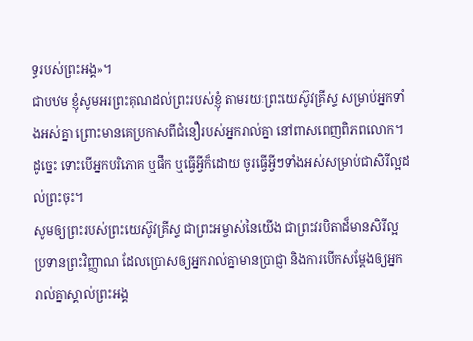ទ្ធរបស់ព្រះអង្គ»។
ជាបឋម ខ្ញុំសូមអរព្រះគុណដល់ព្រះរបស់ខ្ញុំ តាមរយៈព្រះយេស៊ូវគ្រីស្ទ សម្រាប់អ្នកទាំងអស់គ្នា ព្រោះមានគេប្រកាសពីជំនឿរបស់អ្នករាល់គ្នា នៅពាសពេញពិភពលោក។
ដូច្នេះ ទោះបើអ្នកបរិភោគ ឬផឹក ឬធ្វើអ្វីក៏ដោយ ចូរធ្វើអ្វីៗទាំងអស់សម្រាប់ជាសិរីល្អដល់ព្រះចុះ។
សូមឲ្យព្រះរបស់ព្រះយេស៊ូវគ្រីស្ទ ជាព្រះអម្ចាស់នៃយើង ជាព្រះវរបិតាដ៏មានសិរីល្អ ប្រទានព្រះវិញ្ញាណ ដែលប្រោសឲ្យអ្នករាល់គ្នាមានប្រាជ្ញា និងការបើកសម្ដែងឲ្យអ្នករាល់គ្នាស្គាល់ព្រះអង្គ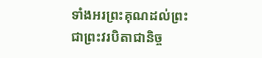ទាំងអរព្រះគុណដល់ព្រះ ជាព្រះវរបិតាជានិច្ច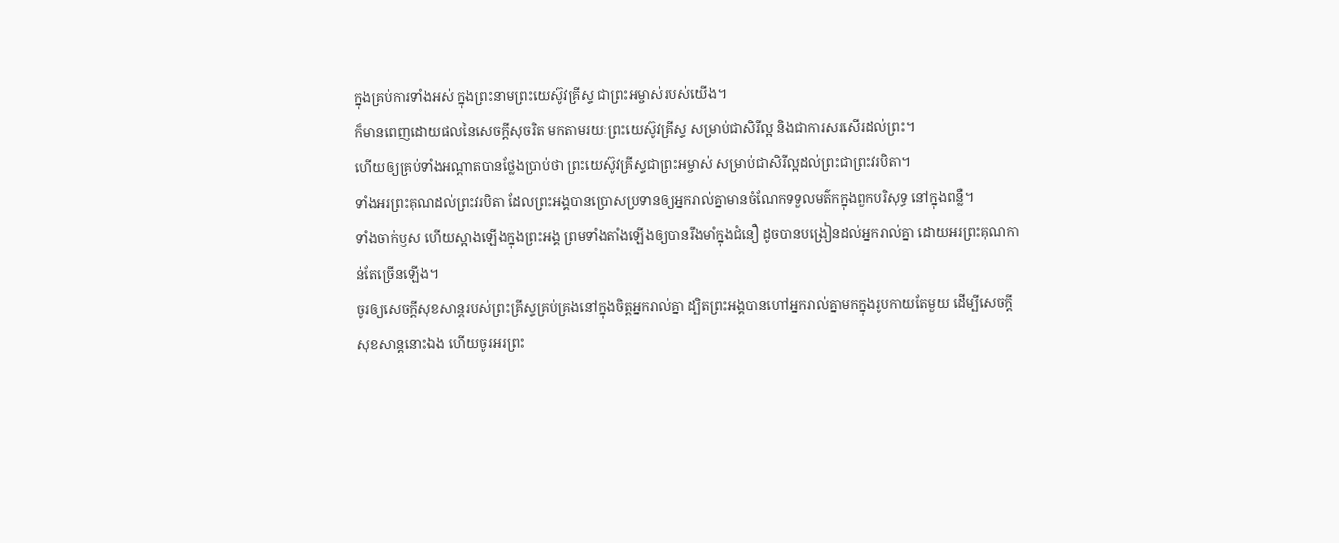ក្នុងគ្រប់ការទាំងអស់ ក្នុងព្រះនាមព្រះយេស៊ូវគ្រីស្ទ ជាព្រះអម្ចាស់របស់យើង។
ក៏មានពេញដោយផលនៃសេចក្តីសុចរិត មកតាមរយៈព្រះយេស៊ូវគ្រីស្ទ សម្រាប់ជាសិរីល្អ និងជាការសរសើរដល់ព្រះ។
ហើយឲ្យគ្រប់ទាំងអណ្ដាតបានថ្លែងប្រាប់ថា ព្រះយេស៊ូវគ្រីស្ទជាព្រះអម្ចាស់ សម្រាប់ជាសិរីល្អដល់ព្រះជាព្រះវរបិតា។
ទាំងអរព្រះគុណដល់ព្រះវរបិតា ដែលព្រះអង្គបានប្រោសប្រទានឲ្យអ្នករាល់គ្នាមានចំណែកទទួលមត៌កក្នុងពួកបរិសុទ្ធ នៅក្នុងពន្លឺ។
ទាំងចាក់ឫស ហើយស្អាងឡើងក្នុងព្រះអង្គ ព្រមទាំងតាំងឡើងឲ្យបានរឹងមាំក្នុងជំនឿ ដូចបានបង្រៀនដល់អ្នករាល់គ្នា ដោយអរព្រះគុណកាន់តែច្រើនឡើង។
ចូរឲ្យសេចក្តីសុខសាន្តរបស់ព្រះគ្រីស្ទគ្រប់គ្រងនៅក្នុងចិត្តអ្នករាល់គ្នា ដ្បិតព្រះអង្គបានហៅអ្នករាល់គ្នាមកក្នុងរូបកាយតែមួយ ដើម្បីសេចក្ដីសុខសាន្តនោះឯង ហើយចូរអរព្រះ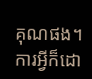គុណផង។
ការអ្វីក៏ដោ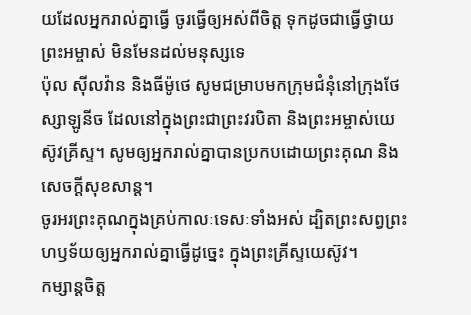យដែលអ្នករាល់គ្នាធ្វើ ចូរធ្វើឲ្យអស់ពីចិត្ត ទុកដូចជាធ្វើថ្វាយព្រះអម្ចាស់ មិនមែនដល់មនុស្សទេ
ប៉ុល ស៊ីលវ៉ាន និងធីម៉ូថេ សូមជម្រាបមកក្រុមជំនុំនៅក្រុងថែស្សាឡូនីច ដែលនៅក្នុងព្រះជាព្រះវរបិតា និងព្រះអម្ចាស់យេស៊ូវគ្រីស្ទ។ សូមឲ្យអ្នករាល់គ្នាបានប្រកបដោយព្រះគុណ និងសេចក្ដីសុខសាន្ត។
ចូរអរព្រះគុណក្នុងគ្រប់កាលៈទេសៈទាំងអស់ ដ្បិតព្រះសព្វព្រះហឫទ័យឲ្យអ្នករាល់គ្នាធ្វើដូច្នេះ ក្នុងព្រះគ្រីស្ទយេស៊ូវ។
កម្សាន្តចិត្ត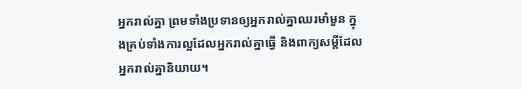អ្នករាល់គ្នា ព្រមទាំងប្រទានឲ្យអ្នករាល់គ្នាឈរមាំមួន ក្នុងគ្រប់ទាំងការល្អដែលអ្នករាល់គ្នាធ្វើ និងពាក្យសម្ដីដែលអ្នករាល់គ្នានិយាយ។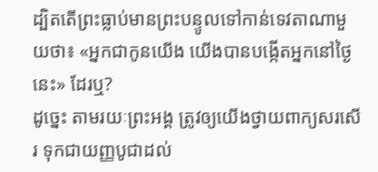ដ្បិតតើព្រះធ្លាប់មានព្រះបន្ទូលទៅកាន់ទេវតាណាមួយថា៖ «អ្នកជាកូនយើង យើងបានបង្កើតអ្នកនៅថ្ងៃនេះ» ដែរឬ?
ដូច្នេះ តាមរយៈព្រះអង្គ ត្រូវឲ្យយើងថ្វាយពាក្យសរសើរ ទុកជាយញ្ញបូជាដល់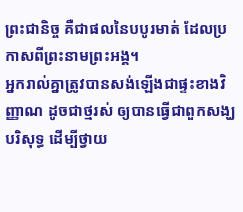ព្រះជានិច្ច គឺជាផលនៃបបូរមាត់ ដែលប្រកាសពីព្រះនាមព្រះអង្គ។
អ្នករាល់គ្នាត្រូវបានសង់ឡើងជាផ្ទះខាងវិញ្ញាណ ដូចជាថ្មរស់ ឲ្យបានធ្វើជាពួកសង្ឃបរិសុទ្ធ ដើម្បីថ្វាយ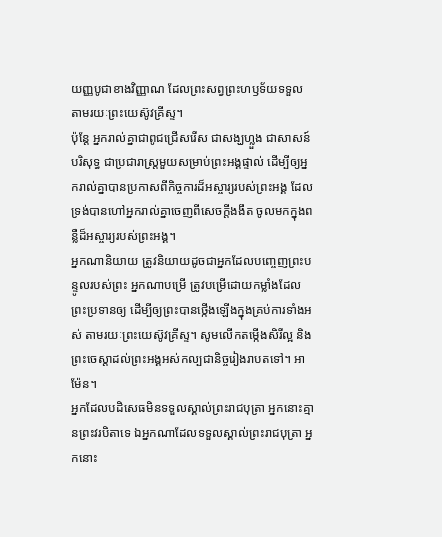យញ្ញបូជាខាងវិញ្ញាណ ដែលព្រះសព្វព្រះហឫទ័យទទួល តាមរយៈព្រះយេស៊ូវគ្រីស្ទ។
ប៉ុន្តែ អ្នករាល់គ្នាជាពូជជ្រើសរើស ជាសង្ឃហ្លួង ជាសាសន៍បរិសុទ្ធ ជាប្រជារាស្ត្រមួយសម្រាប់ព្រះអង្គផ្ទាល់ ដើម្បីឲ្យអ្នករាល់គ្នាបានប្រកាសពីកិច្ចការដ៏អស្ចារ្យរបស់ព្រះអង្គ ដែលទ្រង់បានហៅអ្នករាល់គ្នាចេញពីសេចក្តីងងឹត ចូលមកក្នុងពន្លឺដ៏អស្ចារ្យរបស់ព្រះអង្គ។
អ្នកណានិយាយ ត្រូវនិយាយដូចជាអ្នកដែលបញ្ចេញព្រះបន្ទូលរបស់ព្រះ អ្នកណាបម្រើ ត្រូវបម្រើដោយកម្លាំងដែលព្រះប្រទានឲ្យ ដើម្បីឲ្យព្រះបានថ្កើងឡើងក្នុងគ្រប់ការទាំងអស់ តាមរយៈព្រះយេស៊ូវគ្រីស្ទ។ សូមលើកតម្កើងសិរីល្អ និងព្រះចេស្តាដល់ព្រះអង្គអស់កល្បជានិច្ចរៀងរាបតទៅ។ អាម៉ែន។
អ្នកដែលបដិសេធមិនទទួលស្គាល់ព្រះរាជបុត្រា អ្នកនោះគ្មានព្រះវរបិតាទេ ឯអ្នកណាដែលទទួលស្គាល់ព្រះរាជបុត្រា អ្នកនោះ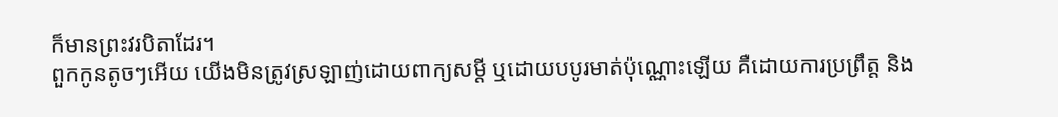ក៏មានព្រះវរបិតាដែរ។
ពួកកូនតូចៗអើយ យើងមិនត្រូវស្រឡាញ់ដោយពាក្យសម្ដី ឬដោយបបូរមាត់ប៉ុណ្ណោះឡើយ គឺដោយការប្រព្រឹត្ត និង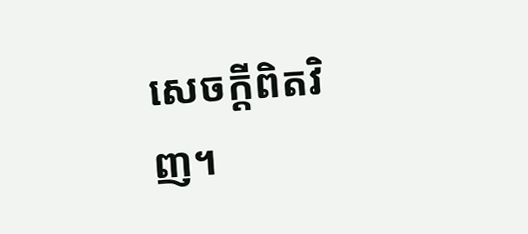សេចក្ដីពិតវិញ។